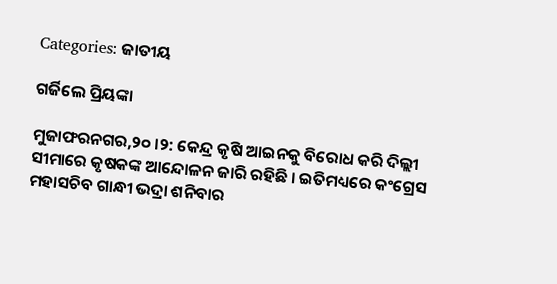Categories: ଜାତୀୟ

ଗର୍ଜିଲେ ପ୍ରିୟଙ୍କା

ମୁଜାଫରନଗର,୨୦ ।୨: କେନ୍ଦ୍ର କୃଷି ଆଇନକୁ ବିରୋଧ କରି ଦିଲ୍ଲୀ ସୀମାରେ କୃଷକଙ୍କ ଆନ୍ଦୋଳନ ଜାରି ରହିଛି । ଇତିମଧ୍ୟରେ କଂଗ୍ରେସ ମହାସଚିବ ଗାନ୍ଧୀ ଭଦ୍ରା ଶନିବାର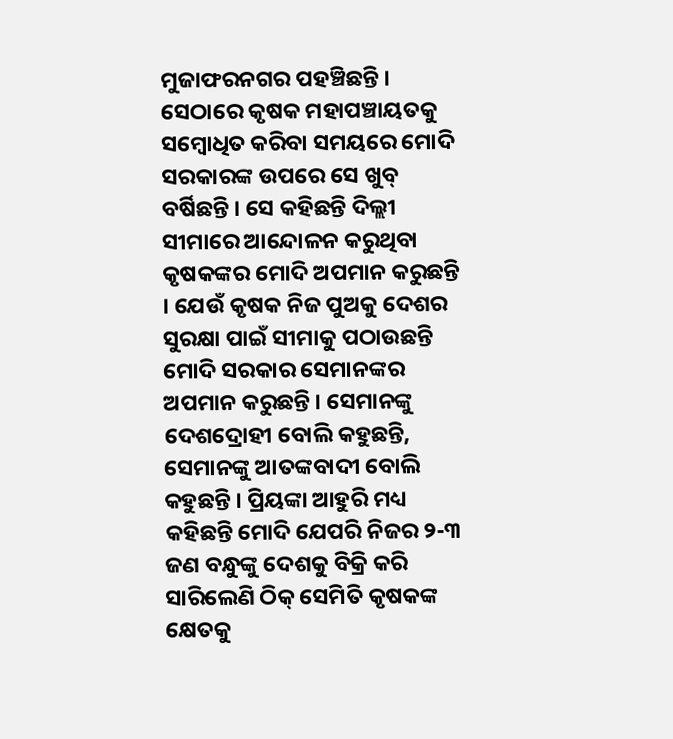ମୁଜାଫରନଗର ପହଞ୍ଚିଛନ୍ତି । ସେଠାରେ କୃଷକ ମହାପଞ୍ଚାୟତକୁ ସମ୍ବୋଧିତ କରିବା ସମୟରେ ମୋଦି ସରକାରଙ୍କ ଉପରେ ସେ ଖୁବ୍ ବର୍ଷିଛନ୍ତି । ସେ କହିଛନ୍ତି ଦିଲ୍ଲୀ ସୀମାରେ ଆନ୍ଦୋଳନ କରୁଥିବା କୃଷକଙ୍କର ମୋଦି ଅପମାନ କରୁଛନ୍ତି । ଯେଉଁ କୃଷକ ନିଜ ପୁଅକୁ ଦେଶର ସୁରକ୍ଷା ପାଇଁ ସୀମାକୁ ପଠାଉଛନ୍ତି ମୋଦି ସରକାର ସେମାନଙ୍କର ଅପମାନ କରୁଛନ୍ତି । ସେମାନଙ୍କୁ ଦେଶଦ୍ରୋହୀ ବୋଲି କହୁଛନ୍ତି, ସେମାନଙ୍କୁ ଆତଙ୍କବାଦୀ ବୋଲି କହୁଛନ୍ତି । ପ୍ରିୟଙ୍କା ଆହୁରି ମଧ୍ୟ କହିଛନ୍ତି ମୋଦି ଯେପରି ନିଜର ୨-୩ ଜଣ ବନ୍ଧୁଙ୍କୁ ଦେଶକୁ ବିକ୍ରି କରି ସାରିଲେଣି ଠିକ୍ ସେମିତି କୃଷକଙ୍କ କ୍ଷେତକୁ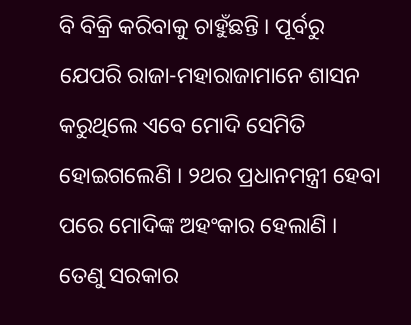ବି ବିକ୍ରି କରିବାକୁ ଚାହୁଁଛନ୍ତି । ପୂର୍ବରୁ ଯେପରି ରାଜା-ମହାରାଜାମାନେ ଶାସନ କରୁଥିଲେ ଏବେ ମୋଦି ସେମିତି ହୋଇଗଲେଣି । ୨ଥର ପ୍ରଧାନମନ୍ତ୍ରୀ ହେବା ପରେ ମୋଦିଙ୍କ ଅହଂକାର ହେଲାଣି । ତେଣୁ ସରକାର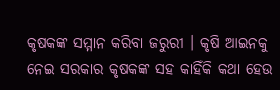କୃଷକଙ୍କ ସମ୍ମାନ କରିବା ଜରୁରୀ । କୃଷି ଆଇନକୁ ନେଇ ସରକାର କୃଷକଙ୍କ ସହ କାହିଁକି କଥା ହେଉ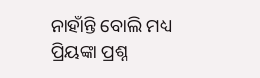ନାହାଁନ୍ତି ବୋଲି ମଧ୍ୟ ପ୍ରିୟଙ୍କା ପ୍ରଶ୍ନ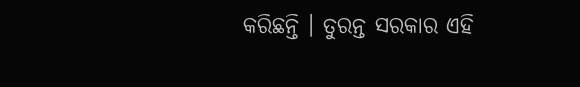କରିଛନ୍ତି । ତୁରନ୍ତ ସରକାର ଏହି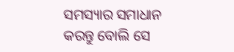ସମସ୍ୟାର ସମାଧାନ କରନ୍ତୁ ବୋଲି ସେ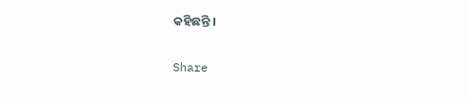କହିଛନ୍ତି ।

Share